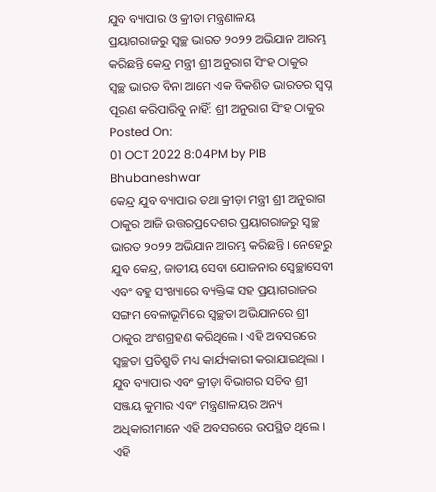ଯୁବ ବ୍ୟାପାର ଓ କ୍ରୀଡା ମନ୍ତ୍ରଣାଳୟ
ପ୍ରୟାଗରାଜରୁ ସ୍ୱଚ୍ଛ ଭାରତ ୨୦୨୨ ଅଭିଯାନ ଆରମ୍ଭ କରିଛନ୍ତି କେନ୍ଦ୍ର ମନ୍ତ୍ରୀ ଶ୍ରୀ ଅନୁରାଗ ସିଂହ ଠାକୁର
ସ୍ୱଚ୍ଛ ଭାରତ ବିନା ଆମେ ଏକ ବିକଶିତ ଭାରତର ସ୍ୱପ୍ନ ପୂରଣ କରିପାରିବୁ ନାହିଁ: ଶ୍ରୀ ଅନୁରାଗ ସିଂହ ଠାକୁର
Posted On:
01 OCT 2022 8:04PM by PIB Bhubaneshwar
କେନ୍ଦ୍ର ଯୁବ ବ୍ୟାପାର ତଥା କ୍ରୀଡ଼ା ମନ୍ତ୍ରୀ ଶ୍ରୀ ଅନୁରାଗ ଠାକୁର ଆଜି ଉତ୍ତରପ୍ରଦେଶର ପ୍ରୟାଗରାଜରୁ ସ୍ୱଚ୍ଛ ଭାରତ ୨୦୨୨ ଅଭିଯାନ ଆରମ୍ଭ କରିଛନ୍ତି । ନେହେରୁ ଯୁବ କେନ୍ଦ୍ର, ଜାତୀୟ ସେବା ଯୋଜନାର ସ୍ୱେଚ୍ଛାସେବୀ ଏବଂ ବହୁ ସଂଖ୍ୟାରେ ବ୍ୟକ୍ତିଙ୍କ ସହ ପ୍ରୟାଗରାଜର ସଙ୍ଗମ ବେଳାଭୂମିରେ ସ୍ୱଚ୍ଛତା ଅଭିଯାନରେ ଶ୍ରୀ ଠାକୁର ଅଂଶଗ୍ରହଣ କରିଥିଲେ । ଏହି ଅବସରରେ ସ୍ୱଚ୍ଛତା ପ୍ରତିଶ୍ରୁତି ମଧ୍ୟ କାର୍ଯ୍ୟକାରୀ କରାଯାଇଥିଲା । ଯୁବ ବ୍ୟାପାର ଏବଂ କ୍ରୀଡ଼ା ବିଭାଗର ସଚିବ ଶ୍ରୀ ସଞ୍ଜୟ କୁମାର ଏବଂ ମନ୍ତ୍ରଣାଳୟର ଅନ୍ୟ ଅଧିକାରୀମାନେ ଏହି ଅବସରରେ ଉପସ୍ଥିତ ଥିଲେ ।
ଏହି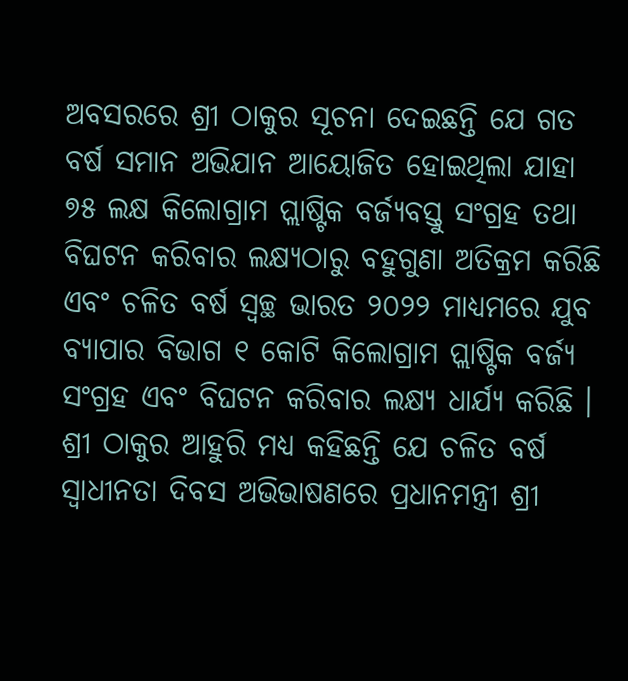ଅବସରରେ ଶ୍ରୀ ଠାକୁର ସୂଚନା ଦେଇଛନ୍ତି ଯେ ଗତ ବର୍ଷ ସମାନ ଅଭିଯାନ ଆୟୋଜିତ ହୋଇଥିଲା ଯାହା ୭୫ ଲକ୍ଷ କିଲୋଗ୍ରାମ ପ୍ଲାଷ୍ଟିକ ବର୍ଜ୍ୟବସ୍ତୁ ସଂଗ୍ରହ ତଥା ବିଘଟନ କରିବାର ଲକ୍ଷ୍ୟଠାରୁ ବହୁଗୁଣା ଅତିକ୍ରମ କରିଛି ଏବଂ ଚଳିତ ବର୍ଷ ସ୍ୱଚ୍ଛ ଭାରତ ୨୦୨୨ ମାଧ୍ୟମରେ ଯୁବ ବ୍ୟାପାର ବିଭାଗ ୧ କୋଟି କିଲୋଗ୍ରାମ ପ୍ଲାଷ୍ଟିକ ବର୍ଜ୍ୟ ସଂଗ୍ରହ ଏବଂ ବିଘଟନ କରିବାର ଲକ୍ଷ୍ୟ ଧାର୍ଯ୍ୟ କରିଛି ।
ଶ୍ରୀ ଠାକୁର ଆହୁରି ମଧ୍ୟ କହିଛନ୍ତି ଯେ ଚଳିତ ବର୍ଷ ସ୍ୱାଧୀନତା ଦିବସ ଅଭିଭାଷଣରେ ପ୍ରଧାନମନ୍ତ୍ରୀ ଶ୍ରୀ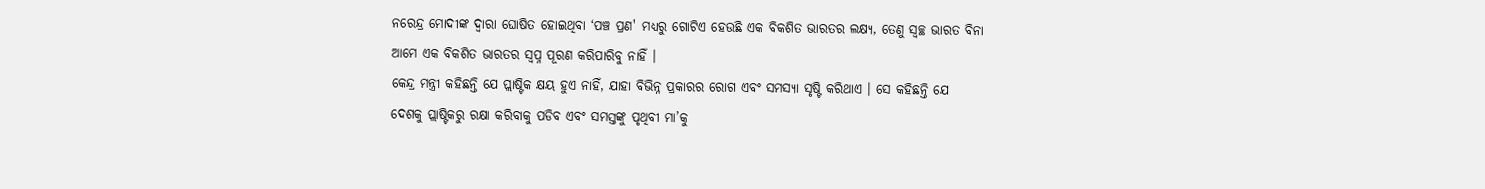ନରେନ୍ଦ୍ର ମୋଦୀଙ୍କ ଦ୍ୱାରା ଘୋଷିତ ହୋଇଥିବା ‘ପଞ୍ଚ ପ୍ରଣ' ମଧ୍ୟରୁ ଗୋଟିଏ ହେଉଛି ଏକ ବିକଶିତ ଭାରତର ଲକ୍ଷ୍ୟ, ତେଣୁ ସ୍ୱଚ୍ଛ ଭାରତ ବିନା ଆମେ ଏକ ବିକଶିତ ଭାରତର ସ୍ୱପ୍ନ ପୂରଣ କରିପାରିବୁ ନାହିଁ ।
କେନ୍ଦ୍ର ମନ୍ତ୍ରୀ କହିଛନ୍ତି ଯେ ପ୍ଲାଷ୍ଟିକ କ୍ଷୟ ହୁଏ ନାହିଁ, ଯାହା ବିଭିନ୍ନ ପ୍ରକାରର ରୋଗ ଏବଂ ସମସ୍ୟା ସୃଷ୍ଟି କରିଥାଏ । ସେ କହିଛନ୍ତି ଯେ ଦେଶକୁ ପ୍ଲାଷ୍ଟିକରୁ ରକ୍ଷା କରିବାକୁ ପଡିବ ଏବଂ ସମସ୍ତଙ୍କୁ ପୃଥିବୀ ମା’କୁ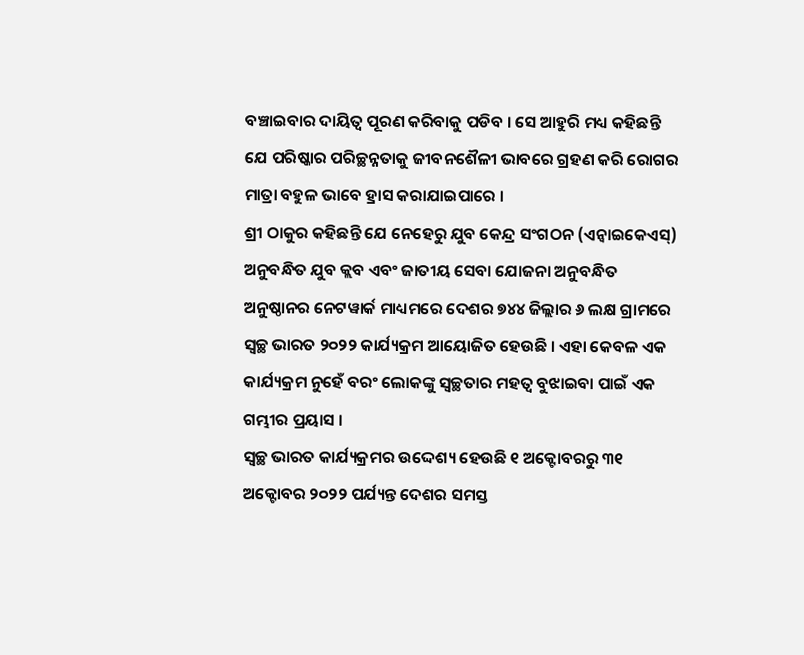ବଞ୍ଚାଇବାର ଦାୟିତ୍ୱ ପୂରଣ କରିବାକୁ ପଡିବ । ସେ ଆହୁରି ମଧ୍ୟ କହିଛନ୍ତି ଯେ ପରିଷ୍କାର ପରିଚ୍ଛନ୍ନତାକୁ ଜୀବନଶୈଳୀ ଭାବରେ ଗ୍ରହଣ କରି ରୋଗର ମାତ୍ରା ବହୁଳ ଭାବେ ହ୍ରାସ କରାଯାଇପାରେ ।
ଶ୍ରୀ ଠାକୁର କହିଛନ୍ତି ଯେ ନେହେରୁ ଯୁବ କେନ୍ଦ୍ର ସଂଗଠନ (ଏନ୍ୱାଇକେଏସ୍) ଅନୁବନ୍ଧିତ ଯୁବ କ୍ଲବ ଏବଂ ଜାତୀୟ ସେବା ଯୋଜନା ଅନୁବନ୍ଧିତ ଅନୁଷ୍ଠାନର ନେଟୱାର୍କ ମାଧ୍ୟମରେ ଦେଶର ୭୪୪ ଜିଲ୍ଲାର ୬ ଲକ୍ଷ ଗ୍ରାମରେ ସ୍ୱଚ୍ଛ ଭାରତ ୨୦୨୨ କାର୍ଯ୍ୟକ୍ରମ ଆୟୋଜିତ ହେଉଛି । ଏହା କେବଳ ଏକ କାର୍ଯ୍ୟକ୍ରମ ନୁହେଁ ବରଂ ଲୋକଙ୍କୁ ସ୍ୱଚ୍ଛତାର ମହତ୍ୱ ବୁଝାଇବା ପାଇଁ ଏକ ଗମ୍ଭୀର ପ୍ରୟାସ ।
ସ୍ୱଚ୍ଛ ଭାରତ କାର୍ଯ୍ୟକ୍ରମର ଉଦ୍ଦେଶ୍ୟ ହେଉଛି ୧ ଅକ୍ଟୋବରରୁ ୩୧ ଅକ୍ଟୋବର ୨୦୨୨ ପର୍ଯ୍ୟନ୍ତ ଦେଶର ସମସ୍ତ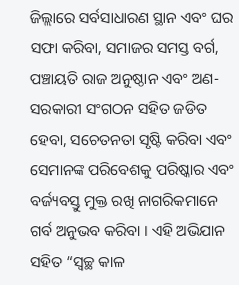ଜିଲ୍ଲାରେ ସର୍ବସାଧାରଣ ସ୍ଥାନ ଏବଂ ଘର ସଫା କରିବା, ସମାଜର ସମସ୍ତ ବର୍ଗ, ପଞ୍ଚାୟତି ରାଜ ଅନୁଷ୍ଠାନ ଏବଂ ଅଣ-ସରକାରୀ ସଂଗଠନ ସହିତ ଜଡିତ ହେବା, ସଚେତନତା ସୃଷ୍ଟି କରିବା ଏବଂ ସେମାନଙ୍କ ପରିବେଶକୁ ପରିଷ୍କାର ଏବଂ ବର୍ଜ୍ୟବସ୍ତୁ ମୁକ୍ତ ରଖି ନାଗରିକମାନେ ଗର୍ବ ଅନୁଭବ କରିବା । ଏହି ଅଭିଯାନ ସହିତ “ସ୍ୱଚ୍ଛ କାଳ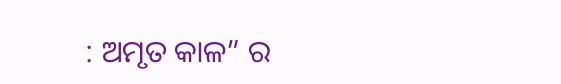: ଅମୃତ କାଳ” ର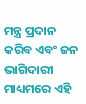ମନ୍ତ୍ର ପ୍ରଦାନ କରିବ ଏବଂ ଜନ ଭାଗିଦାରୀ ମାଧ୍ୟମରେ ଏହି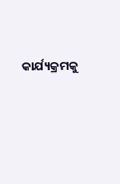କାର୍ଯ୍ୟକ୍ରମକୁ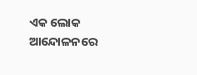ଏକ ଲୋକ ଆନ୍ଦୋଳନରେ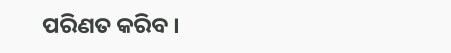ପରିଣତ କରିବ ।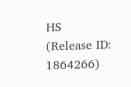HS
(Release ID: 1864266)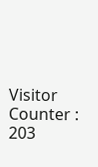Visitor Counter : 203